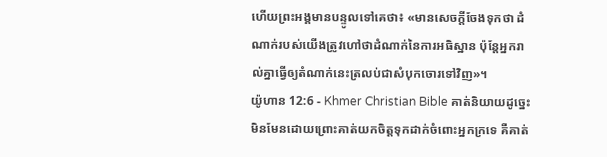ហើយព្រះអង្គមានបន្ទូលទៅគេថា៖ «មានសេចក្ដីចែងទុកថា ដំណាក់របស់យើងត្រូវហៅថាដំណាក់នៃការអធិស្ឋាន ប៉ុន្ដែអ្នករាល់គ្នាធ្វើឲ្យតំណាក់នេះត្រលប់ជាសំបុកចោរទៅវិញ»។
យ៉ូហាន 12:6 - Khmer Christian Bible គាត់និយាយដូច្នេះ មិនមែនដោយព្រោះគាត់យកចិត្តទុកដាក់ចំពោះអ្នកក្រទេ គឺគាត់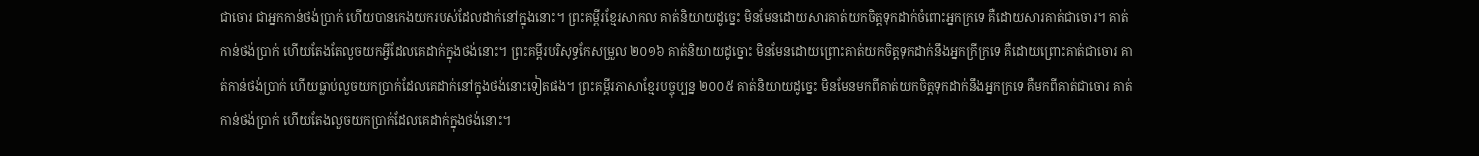ជាចោរ ជាអ្នកកាន់ថង់ប្រាក់ ហើយបានកេងយករបស់ដែលដាក់នៅក្នុងនោះ។ ព្រះគម្ពីរខ្មែរសាកល គាត់និយាយដូច្នេះ មិនមែនដោយសារគាត់យកចិត្តទុកដាក់ចំពោះអ្នកក្រទេ គឺដោយសារគាត់ជាចោរ។ គាត់កាន់ថង់ប្រាក់ ហើយតែងតែលួចយកអ្វីដែលគេដាក់ក្នុងថង់នោះ។ ព្រះគម្ពីរបរិសុទ្ធកែសម្រួល ២០១៦ គាត់និយាយដូច្នោះ មិនមែនដោយព្រោះគាត់យកចិត្តទុកដាក់នឹងអ្នកក្រីក្រទេ គឺដោយព្រោះគាត់ជាចោរ គាត់កាន់ថង់ប្រាក់ ហើយធ្លាប់លួចយកប្រាក់ដែលគេដាក់នៅក្នុងថង់នោះទៀតផង។ ព្រះគម្ពីរភាសាខ្មែរបច្ចុប្បន្ន ២០០៥ គាត់និយាយដូច្នេះ មិនមែនមកពីគាត់យកចិត្តទុកដាក់នឹងអ្នកក្រទេ គឺមកពីគាត់ជាចោរ គាត់កាន់ថង់ប្រាក់ ហើយតែងលួចយកប្រាក់ដែលគេដាក់ក្នុងថង់នោះ។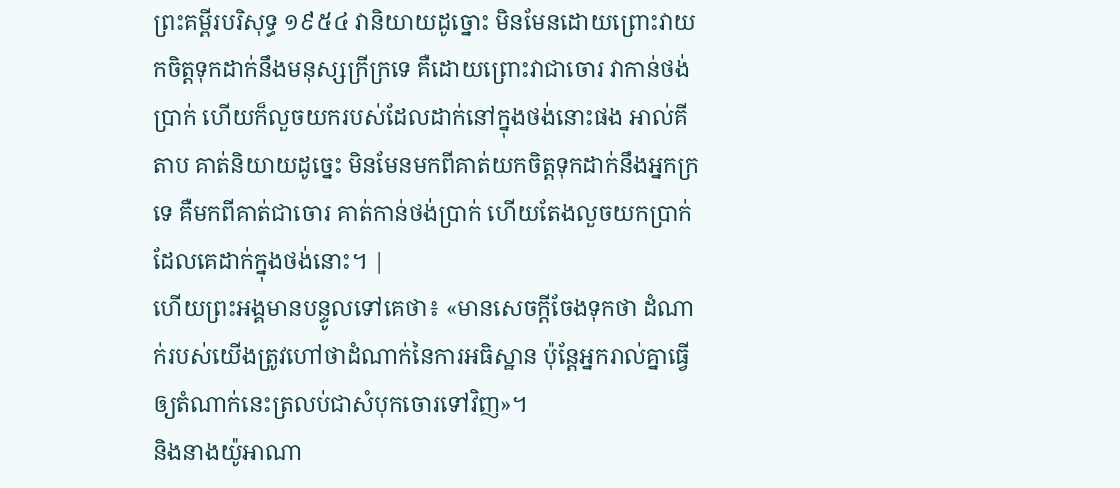ព្រះគម្ពីរបរិសុទ្ធ ១៩៥៤ វានិយាយដូច្នោះ មិនមែនដោយព្រោះវាយកចិត្តទុកដាក់នឹងមនុស្សក្រីក្រទេ គឺដោយព្រោះវាជាចោរ វាកាន់ថង់ប្រាក់ ហើយក៏លួចយករបស់ដែលដាក់នៅក្នុងថង់នោះផង អាល់គីតាប គាត់និយាយដូច្នេះ មិនមែនមកពីគាត់យកចិត្ដទុកដាក់នឹងអ្នកក្រទេ គឺមកពីគាត់ជាចោរ គាត់កាន់ថង់ប្រាក់ ហើយតែងលួចយកប្រាក់ដែលគេដាក់ក្នុងថង់នោះ។ |
ហើយព្រះអង្គមានបន្ទូលទៅគេថា៖ «មានសេចក្ដីចែងទុកថា ដំណាក់របស់យើងត្រូវហៅថាដំណាក់នៃការអធិស្ឋាន ប៉ុន្ដែអ្នករាល់គ្នាធ្វើឲ្យតំណាក់នេះត្រលប់ជាសំបុកចោរទៅវិញ»។
និងនាងយ៉ូអាណា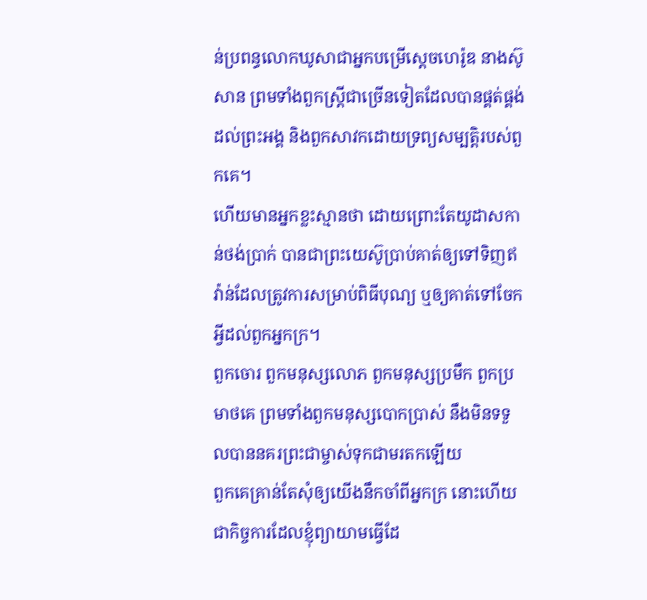ន់ប្រពន្ធលោកឃូសាជាអ្នកបម្រើស្ដេចហេរ៉ូឌ នាងស៊ូសាន ព្រមទាំងពួកស្ដ្រីជាច្រើនទៀតដែលបានផ្គត់ផ្គង់ដល់ព្រះអង្គ និងពួកសាវកដោយទ្រព្យសម្បត្ដិរបស់ពួកគេ។
ហើយមានអ្នកខ្លះស្មានថា ដោយព្រោះតែយូដាសកាន់ថង់ប្រាក់ បានជាព្រះយេស៊ូប្រាប់គាត់ឲ្យទៅទិញឥវ៉ាន់ដែលត្រូវការសម្រាប់ពិធីបុណ្យ ឬឲ្យគាត់ទៅចែកអ្វីដល់ពួកអ្នកក្រ។
ពួកចោរ ពួកមនុស្សលោភ ពួកមនុស្សប្រមឹក ពួកប្រមាថគេ ព្រមទាំងពួកមនុស្សបោកប្រាស់ នឹងមិនទទួលបាននគរព្រះជាម្ចាស់ទុកជាមរតកឡើយ
ពួកគេគ្រាន់តែសុំឲ្យយើងនឹកចាំពីអ្នកក្រ នោះហើយជាកិច្ចការដែលខ្ញុំព្យាយាមធ្វើដែ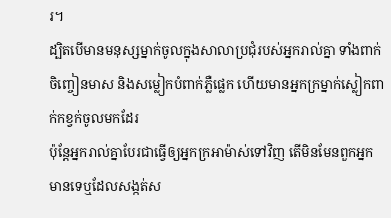រ។
ដ្បិតបើមានមនុស្សម្នាក់ចូលក្នុងសាលាប្រជុំរបស់អ្នករាល់គ្នា ទាំងពាក់ចិញ្ចៀនមាស និងសម្លៀកបំពាក់ភ្លឺផ្លេក ហើយមានអ្នកក្រម្នាក់ស្លៀកពាក់កខ្វក់ចូលមកដែរ
ប៉ុន្ដែអ្នករាល់គ្នាបែរជាធ្វើឲ្យអ្នកក្រអាម៉ាស់ទៅវិញ តើមិនមែនពួកអ្នកមានទេឬដែលសង្កត់ស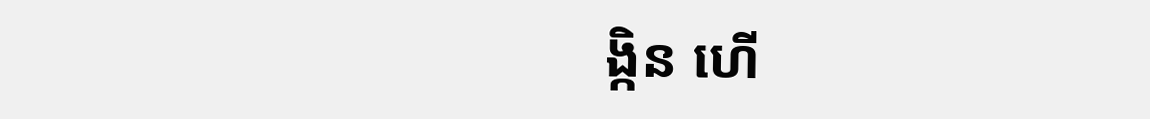ង្កិន ហើ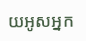យអូសអ្នក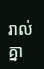រាល់គ្នា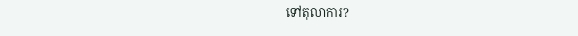ទៅតុលាការ?